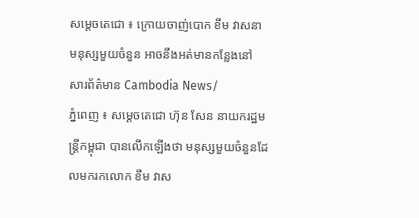សម្តេចតេជោ ៖ ក្រោយចាញ់បោក ខឹម វាសនា មនុស្សមួយចំនួន អាចនឹងអត់មានកន្លែងនៅ
សារព័ត៌មាន Cambodia News/
ភ្នំពេញ ៖ សម្តេចតេជោ ហ៊ុន សែន នាយករដ្ឋមន្រ្តីកម្ពុជា បានលើកឡើងថា មនុស្សមួយចំនួនដែលមករកលោក ខឹម វាស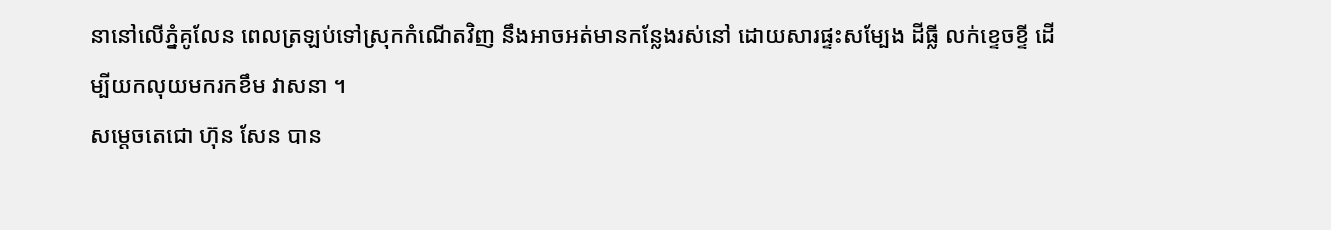នានៅលើភ្នំគូលែន ពេលត្រឡប់ទៅស្រុកកំណើតវិញ នឹងអាចអត់មានកន្លែងរស់នៅ ដោយសារផ្ទះសម្បែង ដីធ្លី លក់ខ្ទេចខ្ទី ដើម្បីយកលុយមករកខឹម វាសនា ។
សម្តេចតេជោ ហ៊ុន សែន បាន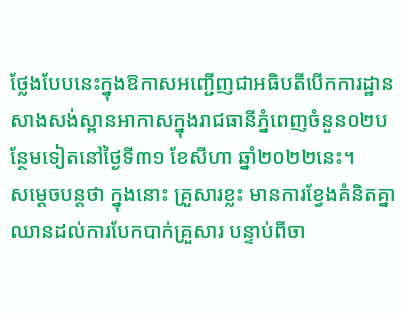ថ្លែងបែបនេះក្នុងឱកាសអញ្ជើញជាអធិបតីបើកការដ្ឋានសាងសង់ស្ពានអាកាសក្នុងរាជធានីភ្នំពេញចំនួន០២បន្ថែមទៀតនៅថ្ងៃទី៣១ ខែសីហា ឆ្នាំ២០២២នេះ។
សម្តេចបន្តថា ក្នុងនោះ គ្រួសារខ្លះ មានការខ្វែងគំនិតគ្នា ឈានដល់ការបែកបាក់គ្រួសារ បន្ទាប់ពីចា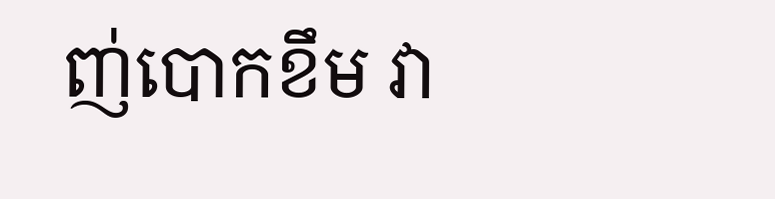ញ់បោកខឹម វា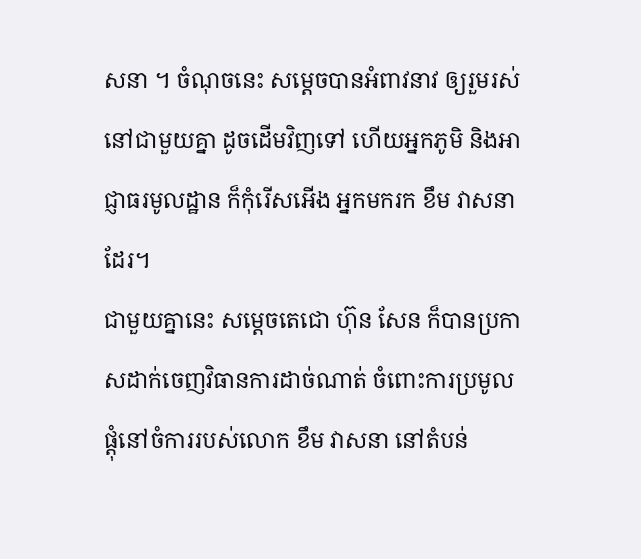សនា ។ ចំណុចនេះ សម្តេចបានអំពាវនាវ ឲ្យរួមរស់នៅជាមួយគ្នា ដូចដើមវិញទៅ ហើយអ្នកភូមិ និងអាជ្ញាធរមូលដ្ឋាន ក៏កុំរើសអើង អ្នកមករក ខឹម វាសនា ដែរ។
ជាមួយគ្នានេះ សម្តេចតេជោ ហ៊ុន សែន ក៏បានប្រកាសដាក់ចេញវិធានការដាច់ណាត់ ចំពោះការប្រមូលផ្តុំនៅចំការរបស់លោក ខឹម វាសនា នៅតំបន់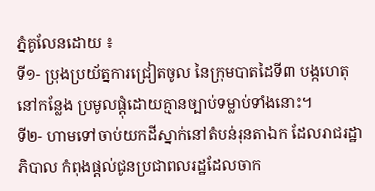ភ្នំគូលែនដោយ ៖
ទី១- ប្រុងប្រយ័ត្នការជ្រៀតចូល នៃក្រុមបាតដៃទី៣ បង្កហេតុនៅកន្លែង ប្រមូលផ្តុំដោយគ្មានច្បាប់ទម្លាប់ទាំងនោះ។
ទី២- ហាមទៅចាប់យកដីស្នាក់នៅតំបន់រុនតាឯក ដែលរាជរដ្ឋាភិបាល កំពុងផ្តល់ជូនប្រជាពលរដ្ឋដែលចាក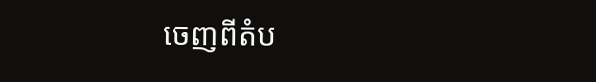ចេញពីតំប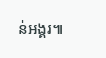ន់អង្គរ៕